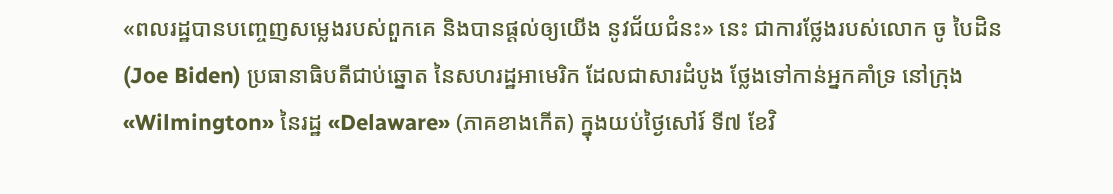«ពលរដ្ឋបានបញ្ចេញសម្លេងរបស់ពួកគេ និងបានផ្ដល់ឲ្យយើង នូវជ័យជំនះ» នេះ ជាការថ្លែងរបស់លោក ចូ បៃដិន (Joe Biden) ប្រធានាធិបតីជាប់ឆ្នោត នៃសហរដ្ឋអាមេរិក ដែលជាសារដំបូង ថ្លែងទៅកាន់អ្នកគាំទ្រ នៅក្រុង «Wilmington» នៃរដ្ឋ «Delaware» (ភាគខាងកើត) ក្នុងយប់ថ្ងៃសៅរ៍ ទី៧ ខែវិ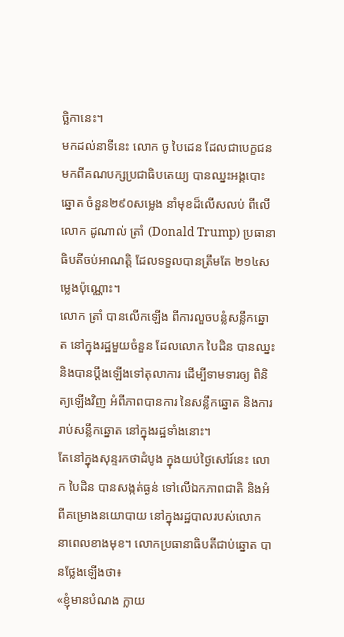ច្ឆិកានេះ។
មកដល់នាទីនេះ លោក ចូ បៃដេន ដែលជាបេក្ខជន មកពីគណបក្សប្រជាធិបតេយ្យ បានឈ្នះអង្គបោះឆ្នោត ចំនួន២៩០សម្លេង នាំមុខដ៏លើសលប់ ពីលើលោក ដូណាល់ ត្រាំ (Donald Trump) ប្រធានាធិបតីចប់អាណត្តិ ដែលទទួលបានត្រឹមតែ ២១៤សម្លេងប៉ុណ្ណោះ។
លោក ត្រាំ បានលើកឡើង ពីការលួចបន្លំសន្លឹកឆ្នោត នៅក្នុងរដ្ឋមួយចំនួន ដែលលោក បៃដិន បានឈ្នះ និងបានប្ដឹងឡើងទៅតុលាការ ដើម្បីទាមទារឲ្យ ពិនិត្យឡើងវិញ អំពីភាពបានការ នៃសន្លឹកឆ្នោត និងការរាប់សន្លឹកឆ្នោត នៅក្នុងរដ្ឋទាំងនោះ។
តែនៅក្នុងសុន្ទរកថាដំបូង ក្នុងយប់ថ្ងៃសៅរ៍នេះ លោក បៃដិន បានសង្កត់ធ្ងន់ ទៅលើឯកភាពជាតិ និងអំពីគម្រោងនយោបាយ នៅក្នុងរដ្ឋបាលរបស់លោក នាពេលខាងមុខ។ លោកប្រធានាធិបតីជាប់ឆ្នោត បានថ្លែងឡើងថា៖
«ខ្ញុំមានបំណង ក្លាយ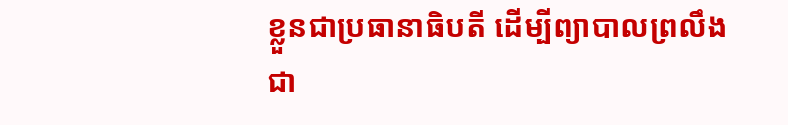ខ្លួនជាប្រធានាធិបតី ដើម្បីព្យាបាលព្រលឹងជា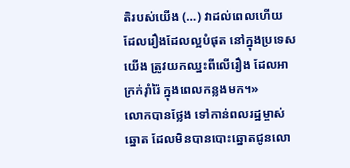តិរបស់យើង (…) វាដល់ពេលហើយ ដែលរឿងដែលល្អបំផុត នៅក្នុងប្រទេសយើង ត្រូវយកឈ្នះពីលើរឿង ដែលអាក្រក់រ៉ាំរ៉ៃ ក្នុងពេលកន្លងមក។»
លោកបានថ្លែង ទៅកាន់ពលរដ្ឋម្ចាស់ឆ្នោត ដែលមិនបានបោះឆ្នោតជូនលោ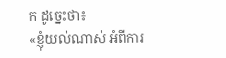ក ដូច្នេះថា៖
«ខ្ញុំយល់ណាស់ អំពីការ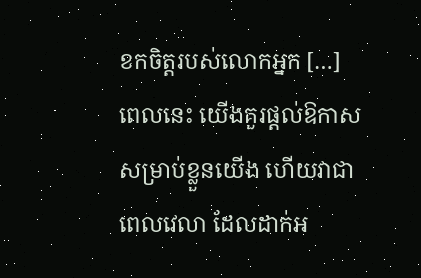ខកចិត្តរបស់លោកអ្នក […] ពេលនេះ យើងគួរផ្ដល់ឱកាស សម្រាប់ខ្លួនយើង ហើយវាជាពេលវេលា ដែលដាក់អ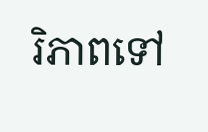រិភាពទៅ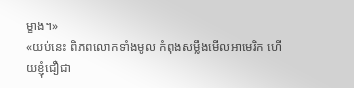ម្ខាង។»
«យប់នេះ ពិភពលោកទាំងមូល កំពុងសម្លឹងមើលអាមេរិក ហើយខ្ញុំជឿជា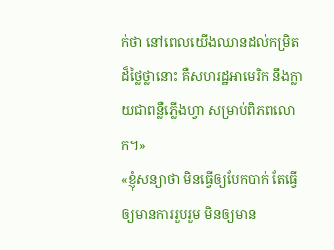ក់ថា នៅពេលយើងឈានដល់កម្រិតដ៏ថ្លៃថ្លានោះ គឺសហរដ្ឋអាមេរិក នឹងក្លាយជាពន្លឺភ្លើងហ្វា សម្រាប់ពិភពលោក។»
«ខ្ញុំសន្យាថា មិនធ្វើឲ្យបែកបាក់ តែធ្វើឲ្យមានការរួបរួម មិនឲ្យមាន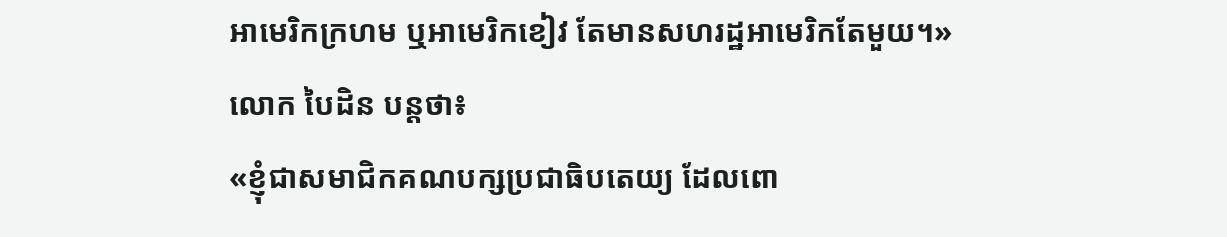អាមេរិកក្រហម ឬអាមេរិកខៀវ តែមានសហរដ្ឋអាមេរិកតែមួយ។»
លោក បៃដិន បន្តថា៖
«ខ្ញុំជាសមាជិកគណបក្សប្រជាធិបតេយ្យ ដែលពោ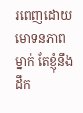រពេញដោយមោទនភាពម្នាក់ តែខ្ញុំនឹងដឹក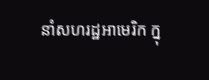នាំសហរដ្ឋអាមេរិក ក្នុ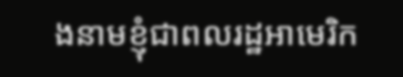ងនាមខ្ញុំជាពលរដ្ឋអាមេរិក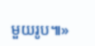មួយរូប៕»